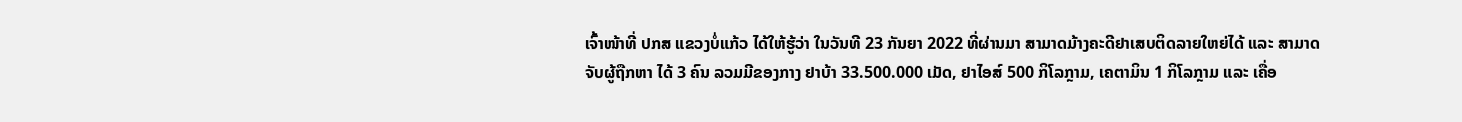ເຈົ້າໜ້າທີ່ ປກສ ແຂວງບໍ່ແກ້ວ ໄດ້ໃຫ້ຮູ້ວ່າ ໃນວັນທີ 23 ກັນຍາ 2022 ທີ່ຜ່ານມາ ສາມາດມ້າງຄະດີຢາເສບຕິດລາຍໃຫຍ່ໄດ້ ແລະ ສາມາດຈັບຜູ້ຖືກຫາ ໄດ້ 3 ຄົນ ລວມມີຂອງກາງ ຢາບ້າ 33.500.000 ເມັດ, ຢາໄອສ໌ 500 ກິໂລກຼາມ, ເຄຕາມິນ 1 ກິໂລກຼາມ ແລະ ເຄື່ອ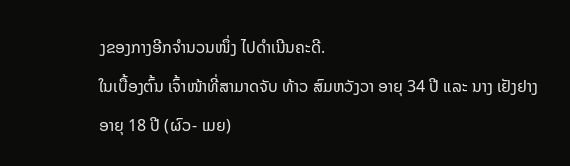ງຂອງກາງອີກຈຳນວນໜຶ່ງ ໄປດຳເນີນຄະດີ.
ໃນເບື້ອງຕົ້ນ ເຈົ້າໜ້າທີ່ສາມາດຈັບ ທ້າວ ສົມຫວັງວາ ອາຍຸ 34 ປີ ແລະ ນາງ ເຢັງຢາງ ອາຍຸ 18 ປີ (ຜົວ- ເມຍ)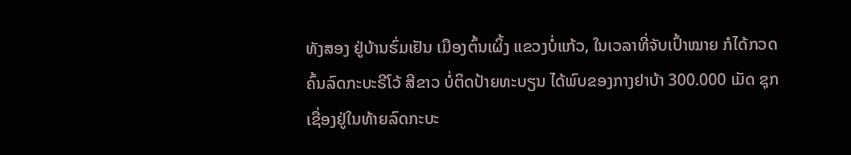ທັງສອງ ຢູ່ບ້ານຮົ່ມເຢັນ ເມືອງຕົ້ນເຜິ້ງ ແຂວງບໍ່ແກ້ວ, ໃນເວລາທີ່ຈັບເປົ້າໝາຍ ກໍໄດ້ກວດຄົ້ນລົດກະບະຣີໂວ້ ສີຂາວ ບໍ່ຕິດປ້າຍທະບຽນ ໄດ້ພົບຂອງກາງຢາບ້າ 300.000 ເມັດ ຊຸກເຊື່ອງຢູ່ໃນທ້າຍລົດກະບະ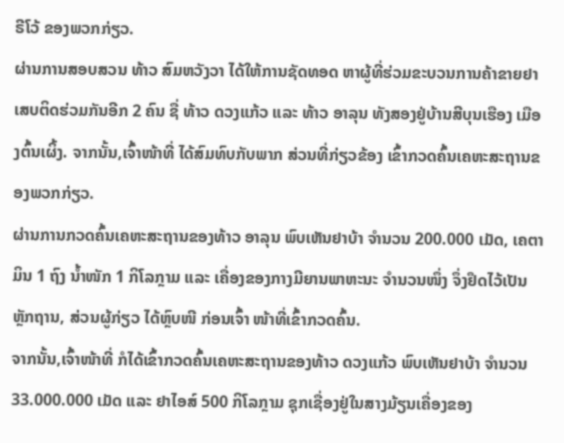ຣີໂວ້ ຂອງພວກກ່ຽວ.
ຜ່ານການສອບສວນ ທ້າວ ສົມຫວັງວາ ໄດ້ໃຫ້ການຊັດທອດ ຫາຜູ້ທີ່ຮ່ວມຂະບວນການຄ້າຂາຍຢາເສບຕິດຮ່ວມກັນອີກ 2 ຄົນ ຊື່ ທ້າວ ດວງແກ້ວ ແລະ ທ້າວ ອາລຸນ ທັງສອງຢູ່ບ້ານສີບຸນເຮືອງ ເມືອງຕົ້ນເຜິ້ງ. ຈາກນັ້ນ,ເຈົ້າໜ້າທີ່ ໄດ້ສົມທົບກັບພາກ ສ່ວນທີ່ກ່ຽວຂ້ອງ ເຂົ້າກວດຄົ້ນເຄຫະສະຖານຂອງພວກກ່ຽວ.
ຜ່ານການກວດຄົ້ນເຄຫະສະຖານຂອງທ້າວ ອາລຸນ ພົບເຫັນຢາບ້າ ຈຳນວນ 200.000 ເມັດ, ເຄຕາມິນ 1 ຖົງ ນໍ້າໜັກ 1 ກິໂລກຼາມ ແລະ ເຄື່ອງຂອງກາງມີຍານພາຫະນະ ຈຳນວນໜຶ່ງ ຈຶ່ງຢຶດໄວ້ເປັນຫຼັກຖານ, ສ່ວນຜູ້ກ່ຽວ ໄດ້ຫຼົບໜີ ກ່ອນເຈົ້າ ໜ້າທີ່ເຂົ້າກວດຄົ້ນ.
ຈາກນັ້ນ,ເຈົ້າໜ້າທີ່ ກໍໄດ້ເຂົ້າກວດຄົ້ນເຄຫະສະຖານຂອງທ້າວ ດວງແກ້ວ ພົບເຫັນຢາບ້າ ຈຳນວນ 33.000.000 ເມັດ ແລະ ຢາໄອສ໌ 500 ກິໂລກຼາມ ຊຸກເຊື່ອງຢູ່ໃນສາງມ້ຽນເຄື່ອງຂອງ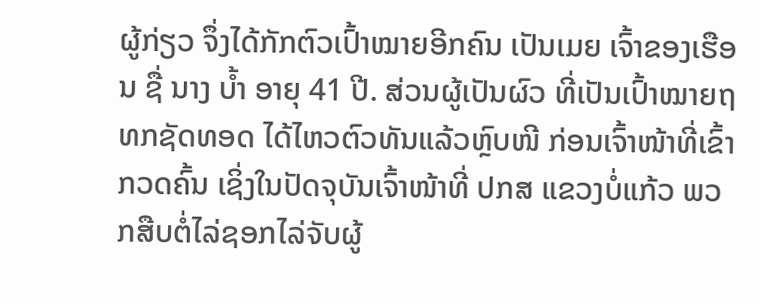ຜູ້ກ່ຽວ ຈຶ່ງໄດ້ກັກຕົວເປົ້າໝາຍອີກຄົນ ເປັນເມຍ ເຈົ້າຂອງເຮືອນ ຊື່ ນາງ ບ້ຳ ອາຍຸ 41 ປີ. ສ່ວນຜູ້ເປັນຜົວ ທີ່ເປັນເປົ້າໝາຍຖທກຊັດທອດ ໄດ້ໄຫວຕົວທັນແລ້ວຫຼົບໜີ ກ່ອນເຈົ້າໜ້າທີ່ເຂົ້າກວດຄົ້ນ ເຊິ່ງໃນປັດຈຸບັນເຈົ້າໜ້າທີ່ ປກສ ແຂວງບໍ່ແກ້ວ ພວກສືບຕໍ່ໄລ່ຊອກໄລ່ຈັບຜູ້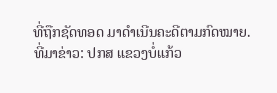ທີ່ຖືກຊັດທອດ ມາດຳເນີນຄະດີຕາມກົດໝາຍ.
ທີ່ມາຂ່າວ: ປກສ ແຂວງບໍ່ແກ້ວ